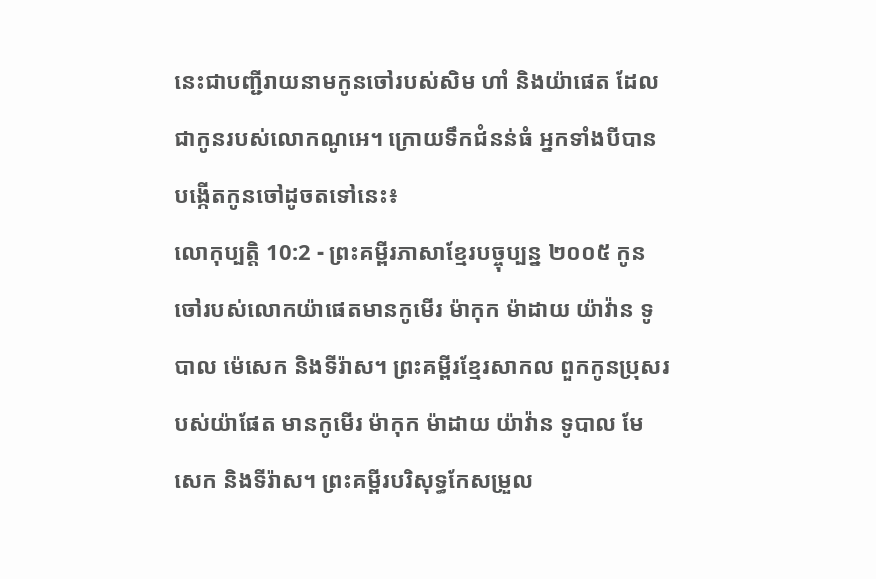នេះជាបញ្ជីរាយនាមកូនចៅរបស់សិម ហាំ និងយ៉ាផេត ដែលជាកូនរបស់លោកណូអេ។ ក្រោយទឹកជំនន់ធំ អ្នកទាំងបីបានបង្កើតកូនចៅដូចតទៅនេះ៖
លោកុប្បត្តិ 10:2 - ព្រះគម្ពីរភាសាខ្មែរបច្ចុប្បន្ន ២០០៥ កូនចៅរបស់លោកយ៉ាផេតមានកូមើរ ម៉ាកុក ម៉ាដាយ យ៉ាវ៉ាន ទូបាល ម៉េសេក និងទីរ៉ាស។ ព្រះគម្ពីរខ្មែរសាកល ពួកកូនប្រុសរបស់យ៉ាផែត មានកូមើរ ម៉ាកុក ម៉ាដាយ យ៉ាវ៉ាន ទូបាល មែសេក និងទីរ៉ាស។ ព្រះគម្ពីរបរិសុទ្ធកែសម្រួល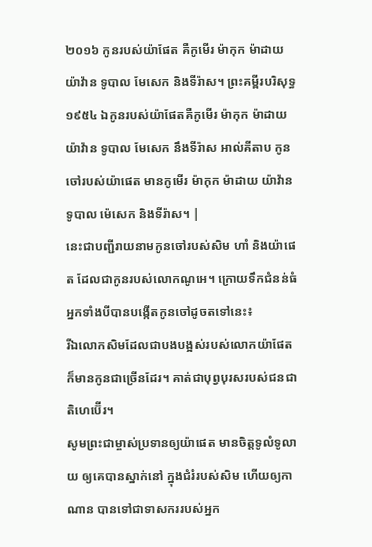២០១៦ កូនរបស់យ៉ាផែត គឺកូមើរ ម៉ាកុក ម៉ាដាយ យ៉ាវ៉ាន ទូបាល មែសេក និងទីរ៉ាស។ ព្រះគម្ពីរបរិសុទ្ធ ១៩៥៤ ឯកូនរបស់យ៉ាផែតគឺកូមើរ ម៉ាកុក ម៉ាដាយ យ៉ាវ៉ាន ទូបាល មែសេក នឹងទីរ៉ាស អាល់គីតាប កូនចៅរបស់យ៉ាផេត មានកូមើរ ម៉ាកុក ម៉ាដាយ យ៉ាវ៉ាន ទូបាល ម៉េសេក និងទីរ៉ាស។ |
នេះជាបញ្ជីរាយនាមកូនចៅរបស់សិម ហាំ និងយ៉ាផេត ដែលជាកូនរបស់លោកណូអេ។ ក្រោយទឹកជំនន់ធំ អ្នកទាំងបីបានបង្កើតកូនចៅដូចតទៅនេះ៖
រីឯលោកសិមដែលជាបងបង្អស់របស់លោកយ៉ាផែត ក៏មានកូនជាច្រើនដែរ។ គាត់ជាបុព្វបុរសរបស់ជនជាតិហេប៊ើរ។
សូមព្រះជាម្ចាស់ប្រទានឲ្យយ៉ាផេត មានចិត្តទូលំទូលាយ ឲ្យគេបានស្នាក់នៅ ក្នុងជំរំរបស់សិម ហើយឲ្យកាណាន បានទៅជាទាសកររបស់អ្នក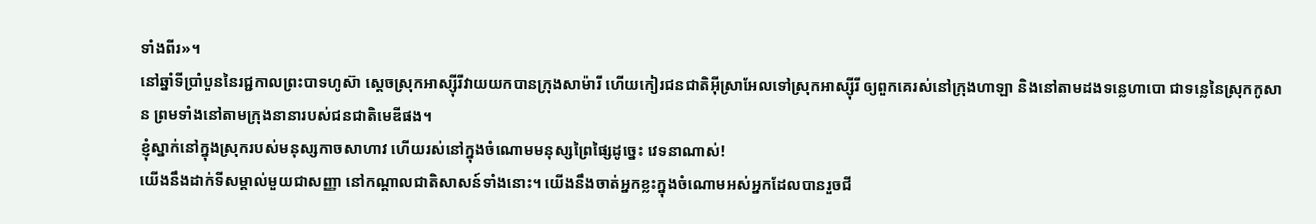ទាំងពីរ»។
នៅឆ្នាំទីប្រាំបួននៃរជ្ជកាលព្រះបាទហូស៊ា ស្ដេចស្រុកអាស្ស៊ីរីវាយយកបានក្រុងសាម៉ារី ហើយកៀរជនជាតិអ៊ីស្រាអែលទៅស្រុកអាស្ស៊ីរី ឲ្យពួកគេរស់នៅក្រុងហាឡា និងនៅតាមដងទន្លេហាបោ ជាទន្លេនៃស្រុកកូសាន ព្រមទាំងនៅតាមក្រុងនានារបស់ជនជាតិមេឌីផង។
ខ្ញុំស្នាក់នៅក្នុងស្រុករបស់មនុស្សកាចសាហាវ ហើយរស់នៅក្នុងចំណោមមនុស្សព្រៃផ្សៃដូច្នេះ វេទនាណាស់!
យើងនឹងដាក់ទីសម្គាល់មួយជាសញ្ញា នៅកណ្ដាលជាតិសាសន៍ទាំងនោះ។ យើងនឹងចាត់អ្នកខ្លះក្នុងចំណោមអស់អ្នកដែលបានរួចជី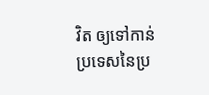វិត ឲ្យទៅកាន់ប្រទេសនៃប្រ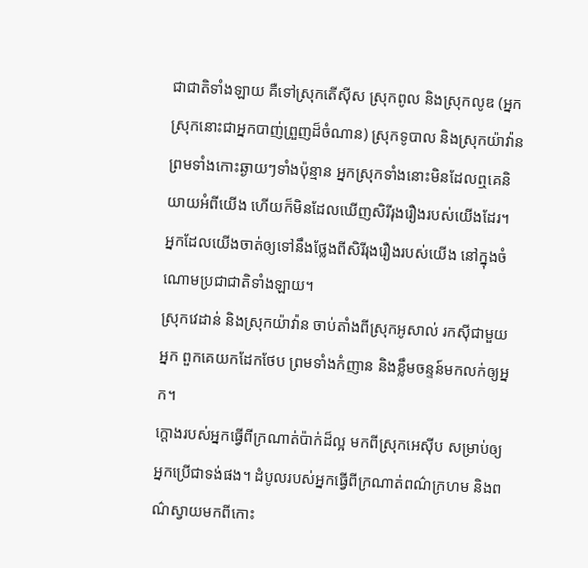ជាជាតិទាំងឡាយ គឺទៅស្រុកតើស៊ីស ស្រុកពូល និងស្រុកលូឌ (អ្នកស្រុកនោះជាអ្នកបាញ់ព្រួញដ៏ចំណាន) ស្រុកទូបាល និងស្រុកយ៉ាវ៉ាន ព្រមទាំងកោះឆ្ងាយៗទាំងប៉ុន្មាន អ្នកស្រុកទាំងនោះមិនដែលឮគេនិយាយអំពីយើង ហើយក៏មិនដែលឃើញសិរីរុងរឿងរបស់យើងដែរ។ អ្នកដែលយើងចាត់ឲ្យទៅនឹងថ្លែងពីសិរីរុងរឿងរបស់យើង នៅក្នុងចំណោមប្រជាជាតិទាំងឡាយ។
ស្រុកវេដាន់ និងស្រុកយ៉ាវ៉ាន ចាប់តាំងពីស្រុកអូសាល់ រកស៊ីជាមួយអ្នក ពួកគេយកដែកថែប ព្រមទាំងកំញាន និងខ្លឹមចន្ទន៍មកលក់ឲ្យអ្នក។
ក្ដោងរបស់អ្នកធ្វើពីក្រណាត់ប៉ាក់ដ៏ល្អ មកពីស្រុកអេស៊ីប សម្រាប់ឲ្យអ្នកប្រើជាទង់ផង។ ដំបូលរបស់អ្នកធ្វើពីក្រណាត់ពណ៌ក្រហម និងពណ៌ស្វាយមកពីកោះ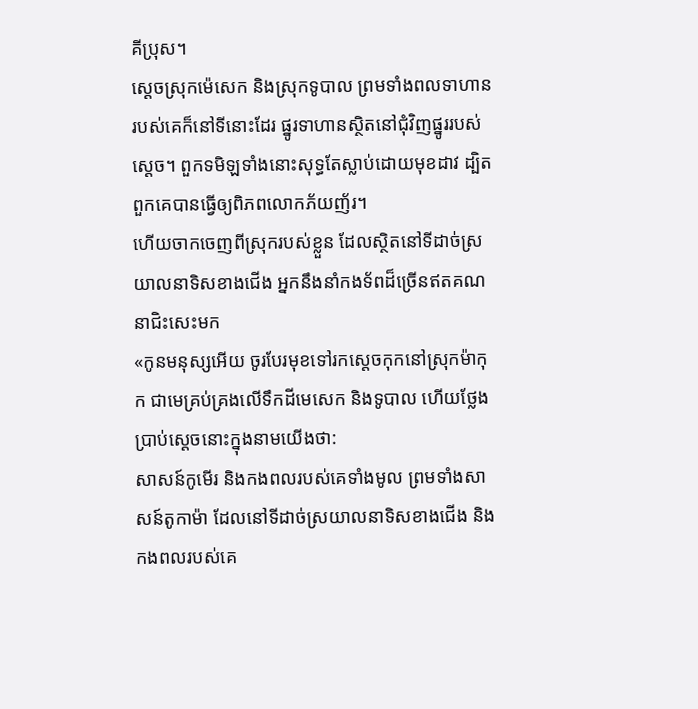គីប្រុស។
ស្ដេចស្រុកម៉េសេក និងស្រុកទូបាល ព្រមទាំងពលទាហានរបស់គេក៏នៅទីនោះដែរ ផ្នូរទាហានស្ថិតនៅជុំវិញផ្នូររបស់ស្ដេច។ ពួកទមិឡទាំងនោះសុទ្ធតែស្លាប់ដោយមុខដាវ ដ្បិតពួកគេបានធ្វើឲ្យពិភពលោកភ័យញ័រ។
ហើយចាកចេញពីស្រុករបស់ខ្លួន ដែលស្ថិតនៅទីដាច់ស្រយាលនាទិសខាងជើង អ្នកនឹងនាំកងទ័ពដ៏ច្រើនឥតគណនាជិះសេះមក
«កូនមនុស្សអើយ ចូរបែរមុខទៅរកស្ដេចកុកនៅស្រុកម៉ាកុក ជាមេគ្រប់គ្រងលើទឹកដីមេសេក និងទូបាល ហើយថ្លែងប្រាប់ស្ដេចនោះក្នុងនាមយើងថា:
សាសន៍កូមើរ និងកងពលរបស់គេទាំងមូល ព្រមទាំងសាសន៍តូកាម៉ា ដែលនៅទីដាច់ស្រយាលនាទិសខាងជើង និងកងពលរបស់គេ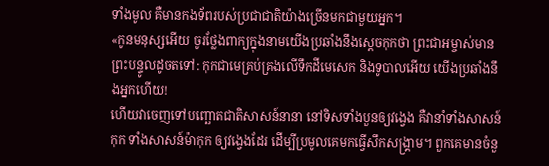ទាំងមូល គឺមានកងទ័ពរបស់ប្រជាជាតិយ៉ាងច្រើនមកជាមួយអ្នក។
«កូនមនុស្សអើយ ចូរថ្លែងពាក្យក្នុងនាមយើងប្រឆាំងនឹងស្ដេចកុកថា ព្រះជាអម្ចាស់មានព្រះបន្ទូលដូចតទៅ: កុកជាមេគ្រប់គ្រងលើទឹកដីមេសេក និងទូបាលអើយ យើងប្រឆាំងនឹងអ្នកហើយ!
ហើយវាចេញទៅបញ្ឆោតជាតិសាសន៍នានា នៅទិសទាំងបួនឲ្យវង្វេង គឺវានាំទាំងសាសន៍កុក ទាំងសាសន៍ម៉ាកុក ឲ្យវង្វេងដែរ ដើម្បីប្រមូលគេមកធ្វើសឹកសង្គ្រាម។ ពួកគេមានចំនួ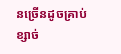នច្រើនដូចគ្រាប់ខ្សាច់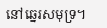នៅឆ្នេរសមុទ្រ។